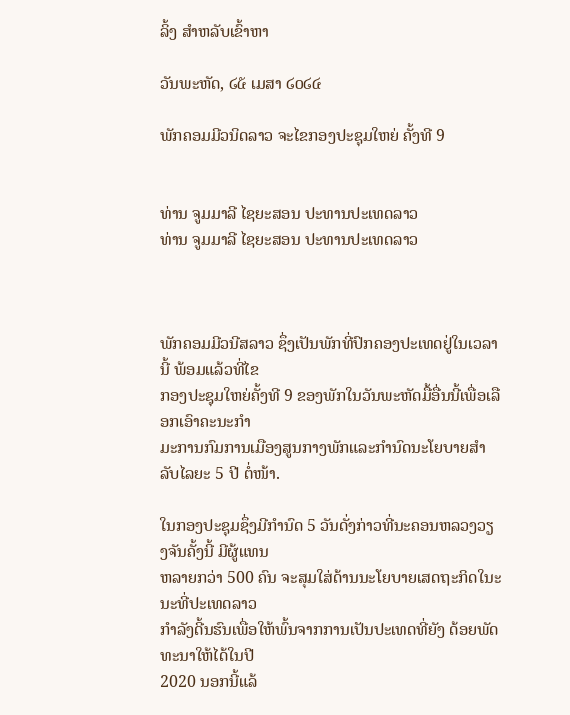ລິ້ງ ສຳຫລັບເຂົ້າຫາ

ວັນພະຫັດ, ໒໕ ເມສາ ໒໐໒໔

ພັກຄອມມີວນິດລາວ ຈະໄຂກອງປະຊຸມໃຫຍ່ ຄັ້ງທີ 9


ທ່ານ ຈູມມາລີ ໄຊຍະສອນ ປະທານປະເທດລາວ
ທ່ານ ຈູມມາລີ ໄຊຍະສອນ ປະທານປະເທດລາວ



ພັກຄອມມີວນີສລາວ ຊຶ່ງເປັນພັກທີ່ປົກຄອງປະເທດຢູ່ໃນເວລານີ້ ພ້ອມແລ້ວທີ່ໄຂ
ກອງປະຊຸມໃຫຍ່ຄັ້ງທີ 9 ຂອງພັກໃນວັນພະຫັດມື້ອື່ນນີ້ເພື່ອເລືອກເອົາຄະນະກໍາ
ມະການກົມການເມືອງສູນກາງພັກແລະກຳນົດນະໂຍບາຍສໍາລັບໄລຍະ 5 ປີ ຕໍ່ໜ້າ.

ໃນກອງປະຊຸມຊຶ່ງມີກໍານົດ 5 ວັນດັ່ງກ່າວທີ່ນະຄອນຫລວງວຽງຈັນຄັ້ງນີ້ ມີຜູ້ແທນ
ຫລາຍກວ່າ 500 ຄົນ ຈະສຸມໃສ່ດ້ານນະໂຍບາຍເສດຖະກິດໃນະນະທີ່ປະເທດລາວ
ກໍາລັງດີ້ນຮົນເພື່ອໃຫ້ພົ້ນຈາກການເປັນປະເທດທີ່ຍັງ ດ້ອຍພັດທະນາໃຫ້ໄດ້ໃນປີ
2020 ນອກນີ້ແລ້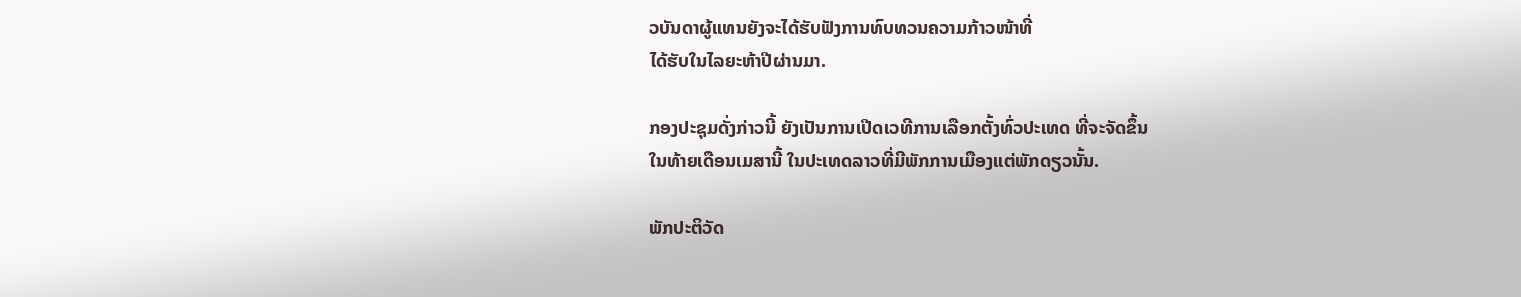ວບັນດາຜູ້ແທນຍັງຈະໄດ້ຮັບຟັງການທົບທວນຄວາມກ້າວໜ້າທີ່
ໄດ້ຮັບໃນໄລຍະຫ້າປີຜ່ານມາ.

ກອງປະຊຸມດັ່ງກ່າວນີ້ ຍັງເປັນການເປີດເວທີການເລືອກຕັ້ງທົ່ວປະເທດ ທີ່ຈະຈັດຂຶ້ນ
ໃນທ້າຍເດືອນເມສານີ້ ໃນປະເທດລາວທີ່ມີພັກການເມືອງແຕ່ພັກດຽວນັ້ນ.

ພັກປະຕິວັດ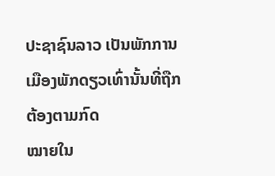ປະຊາຊົນລາວ ເປັນພັກການເມືອງພັກດຽວເທົ່ານັ້ນທີ່ຖືກຕ້ອງຕາມກົດ
ໝາຍໃນ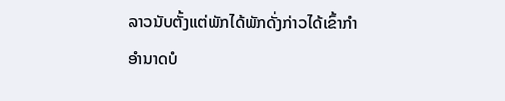ລາວນັບຕັ້ງແຕ່ພັກໄດ້ພັກດັ່ງກ່າວໄດ້ເຂົ້າກໍາອໍານາດບໍ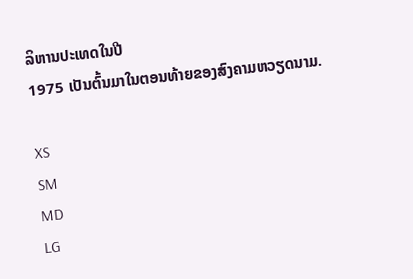ລິຫານປະເທດໃນປີ
1975 ເປັນຕົ້ນມາໃນຕອນທ້າຍຂອງສົງຄາມຫວຽດນາມ.

XS
SM
MD
LG